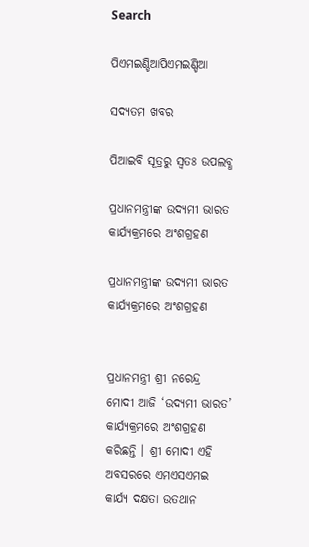Search

ପିଏମଇଣ୍ଡିଆପିଏମଇଣ୍ଡିଆ

ସଦ୍ୟତମ ଖବର

ପିଆଇବି ସୂତ୍ରରୁ ସ୍ବତଃ ଉପଲବ୍ଧ

ପ୍ରଧାନମନ୍ତ୍ରୀଙ୍କ ଉଦ୍ୟମୀ ଭାରତ କାର୍ଯ୍ୟକ୍ରମରେ ଅଂଶଗ୍ରହଣ

ପ୍ରଧାନମନ୍ତ୍ରୀଙ୍କ ଉଦ୍ୟମୀ ଭାରତ କାର୍ଯ୍ୟକ୍ରମରେ ଅଂଶଗ୍ରହଣ


ପ୍ରଧାନମନ୍ତ୍ରୀ ଶ୍ରୀ ନରେନ୍ଦ୍ର ମୋଦୀ ଆଜି ‘ଉଦ୍ୟମୀ ଭାରତ’ କାର୍ଯ୍ୟକ୍ରମରେ ଅଂଶଗ୍ରହଣ କରିଛନ୍ତି । ଶ୍ରୀ ମୋଦୀ ଏହି ଅବସରରେ ଏମଏସଏମଇ କାର୍ଯ୍ୟ ଦକ୍ଷତା ଉତଥାନ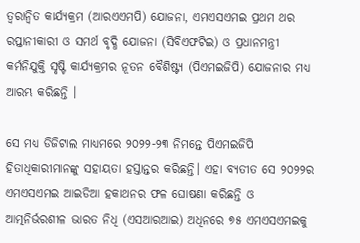ତ୍ୱରାନ୍ୱିତ କାର୍ଯ୍ୟକ୍ରମ (ଆରଏଏମପି) ଯୋଜନା, ଏମଏସଏମଇ ପ୍ରଥମ ଥର ରପ୍ତାନୀକାରୀ ଓ ସମର୍ଥ ବୃଦ୍ଧି ଯୋଜନା (ସିବିଏଫଟିଇ) ଓ ପ୍ରଧାନମନ୍ତ୍ରୀ କର୍ମନିଯୁକ୍ତି ସୃଷ୍ଟି କାର୍ଯ୍ୟକ୍ରମର ନୂତନ ବୈଶିଷ୍ଟ୍ୟ (ପିଏମଇଜିପି) ଯୋଜନାର ମଧ୍ୟ ଆରମ୍ଭ କରିଛନ୍ତି ।

ସେ ମଧ୍ୟ ଡିଜିଟାଲ ମାଧ୍ୟମରେ ୨୦୨୨-୨୩ ନିମନ୍ତେ ପିଏମଇଜିପି ହିତାଧିକାରୀମାନଙ୍କୁ ସହାୟତା ହସ୍ତାନ୍ତର କରିଛନ୍ତି। ଏହା ବ୍ୟତୀତ ସେ ୨୦୨୨ର ଏମଏସଏମଇ ଆଇଡିଆ ହକାଥନର ଫଳ ଘୋଷଣା କରିଛନ୍ତି ଓ ଆତ୍ମନିର୍ଭରଶୀଳ ଭାରତ ନିଧି (ଏସଆରଆଇ) ଅଧିନରେ ୭୫ ଏମଏସଏମଇକୁ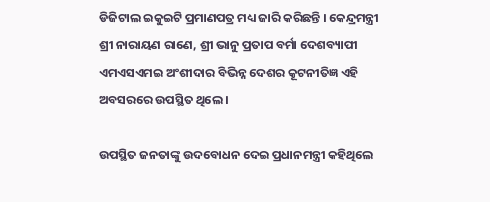ଡିଜିଟାଲ ଇକୁଇଟି ପ୍ରମାଣପତ୍ର ମଧ୍ୟ ଜାରି କରିଛନ୍ତି । କେନ୍ଦ୍ରମନ୍ତ୍ରୀ ଶ୍ରୀ ନାରାୟଣ ରାଣେ, ଶ୍ରୀ ଭାନୁ ପ୍ରତାପ ବର୍ମା ଦେଶବ୍ୟାପୀ ଏମଏସଏମଇ ଅଂଶୀଦାର ବିଭିନ୍ନ ଦେଶର କୂଟନୀତିଜ୍ଞ ଏହି ଅବସରରେ ଉପସ୍ଥିତ ଥିଲେ ।

ଉପସ୍ଥିତ ଜନତାଙ୍କୁ ଉଦବୋଧନ ଦେଇ ପ୍ରଧାନମନ୍ତ୍ରୀ କହିଥିଲେ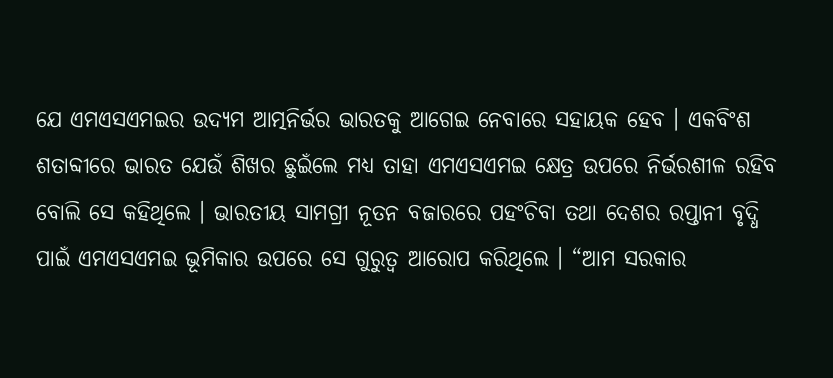ଯେ ଏମଏସଏମଇର ଉଦ୍ୟମ ଆତ୍ମନିର୍ଭର ଭାରତକୁ ଆଗେଇ ନେବାରେ ସହାୟକ ହେବ । ଏକବିଂଶ ଶତାବ୍ଦୀରେ ଭାରତ ଯେଉଁ ଶିଖର ଛୁଇଁଲେ ମଧ୍ୟ ତାହା ଏମଏସଏମଇ କ୍ଷେତ୍ର ଉପରେ ନିର୍ଭରଶୀଳ ରହିବ ବୋଲି ସେ କହିଥିଲେ । ଭାରତୀୟ ସାମଗ୍ରୀ ନୂତନ ବଜାରରେ ପହଂଚିବା ତଥା ଦେଶର ରପ୍ତାନୀ ବୃଦ୍ଧି ପାଇଁ ଏମଏସଏମଇ ଭୂମିକାର ଉପରେ ସେ ଗୁରୁତ୍ୱ ଆରୋପ କରିଥିଲେ । “ଆମ ସରକାର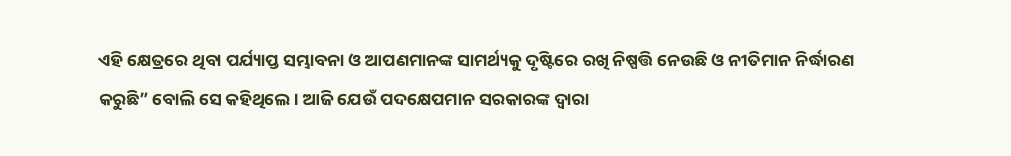ଏହି କ୍ଷେତ୍ରରେ ଥିବା ପର୍ଯ୍ୟାପ୍ତ ସମ୍ଭାବନା ଓ ଆପଣମାନଙ୍କ ସାମର୍ଥ୍ୟକୁ ଦୃଷ୍ଟିରେ ରଖି ନିଷ୍ପତ୍ତି ନେଉଛି ଓ ନୀତିମାନ ନିର୍ଦ୍ଧାରଣ କରୁଛି” ବୋଲି ସେ କହିଥିଲେ । ଆଜି ଯେଉଁ ପଦକ୍ଷେପମାନ ସରକାରଙ୍କ ଦ୍ୱାରା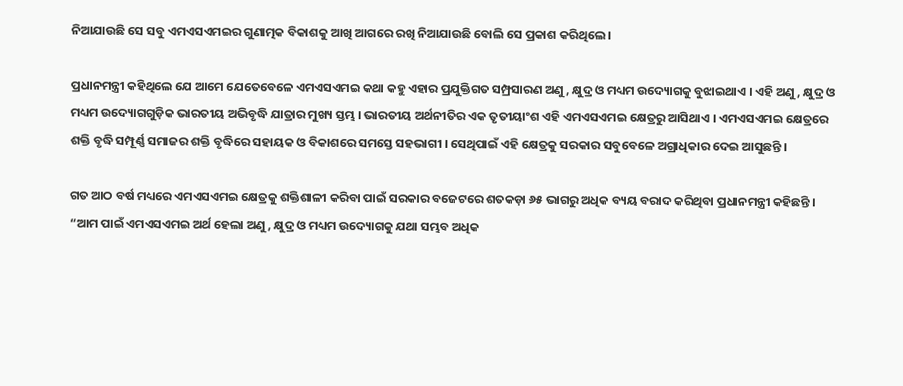ନିଆଯାଉଛି ସେ ସବୁ ଏମଏସଏମଇର ଗୁଣାତ୍ମକ ବିକାଶକୁ ଆଖି ଆଗରେ ରଖି ନିଆଯାଉଛି ବୋଲି ସେ ପ୍ରକାଶ କରିଥିଲେ ।

ପ୍ରଧାନମନ୍ତ୍ରୀ କହିଥିଲେ ଯେ ଆମେ ଯେତେବେଳେ ଏମଏସଏମଇ କଥା କହୁ ଏହାର ପ୍ରଯୁକ୍ତିଗତ ସମ୍ପ୍ରସାରଣ ଅଣୁ, କ୍ଷୁଦ୍ର ଓ ମଧ୍ୟମ ଉଦ୍ୟୋଗକୁ ବୁଝାଇଥାଏ । ଏହି ଅଣୁ, କ୍ଷୁଦ୍ର ଓ ମଧ୍ୟମ ଉଦ୍ୟୋଗଗୁଡ଼ିକ ଭାରତୀୟ ଅଭିବୃଦ୍ଧି ଯାତ୍ରାର ମୁଖ୍ୟ ସ୍ତମ୍ଭ । ଭାରତୀୟ ଅର୍ଥନୀତିର ଏକ ତୃତୀୟାଂଶ ଏହି ଏମଏସଏମଇ କ୍ଷେତ୍ରରୁ ଆସିଥାଏ । ଏମଏସଏମଇ କ୍ଷେତ୍ରରେ ଶକ୍ତି ବୃଦ୍ଧି ସମ୍ପୂର୍ଣ୍ଣ ସମାଜର ଶକ୍ତି ବୃଦ୍ଧିରେ ସହାୟକ ଓ ବିକାଶରେ ସମସ୍ତେ ସହଭାଗୀ । ସେଥିପାଇଁ ଏହି କ୍ଷେତ୍ରକୁ ସରକାର ସବୁବେଳେ ଅଗ୍ରାଧିକାର ଦେଇ ଆସୁଛନ୍ତି ।

ଗତ ଆଠ ବର୍ଷ ମଧ୍ୟରେ ଏମଏସଏମଇ କ୍ଷେତ୍ରକୁ ଶକ୍ତିଶାଳୀ କରିବା ପାଇଁ ସରକାର ବଜେଟରେ ଶତକଡ଼ା ୬୫ ଭାଗରୁ ଅଧିକ ବ୍ୟୟ ବରାଦ କରିଥିବା ପ୍ରଧାନମନ୍ତ୍ରୀ କହିଛନ୍ତି । “ଆମ ପାଇଁ ଏମଏସଏମଇ ଅର୍ଥ ହେଲା ଅଣୁ, କ୍ଷୁଦ୍ର ଓ ମଧ୍ୟମ ଉଦ୍ୟୋଗକୁ ଯଥା ସମ୍ଭବ ଅଧିକ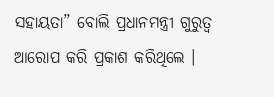ସହାୟତା” ବୋଲି ପ୍ରଧାନମନ୍ତ୍ରୀ ଗୁରୁତ୍ୱ ଆରୋପ କରି ପ୍ରକାଶ କରିଥିଲେ ।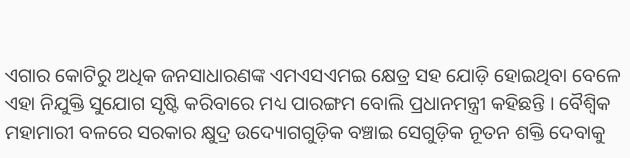ଏଗାର କୋଟିରୁ ଅଧିକ ଜନସାଧାରଣଙ୍କ ଏମଏସଏମଇ କ୍ଷେତ୍ର ସହ ଯୋଡ଼ି ହୋଇଥିବା ବେଳେ ଏହା ନିଯୁକ୍ତି ସୁଯୋଗ ସୃଷ୍ଟି କରିବାରେ ମଧ୍ୟ ପାରଙ୍ଗମ ବୋଲି ପ୍ରଧାନମନ୍ତ୍ରୀ କହିଛନ୍ତି । ବୈଶ୍ୱିକ ମହାମାରୀ ବଳରେ ସରକାର କ୍ଷୁଦ୍ର ଉଦ୍ୟୋଗଗୁଡ଼ିକ ବଞ୍ଚାଇ ସେଗୁଡ଼ିକ ନୂତନ ଶକ୍ତି ଦେବାକୁ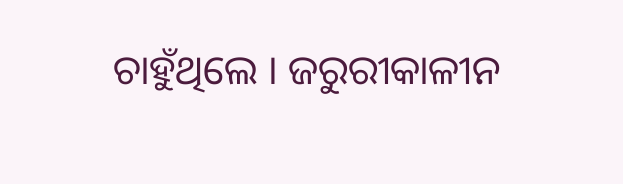ଚାହୁଁଥିଲେ । ଜରୁରୀକାଳୀନ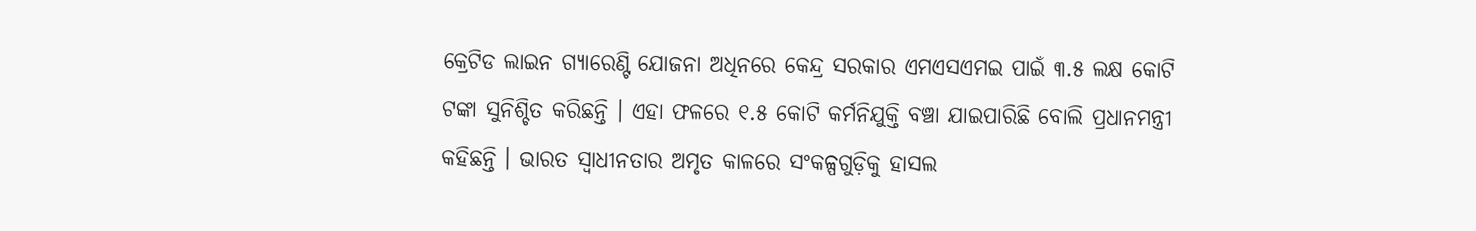କ୍ରେଟିଡ ଲାଇନ ଗ୍ୟାରେଣ୍ଟି ଯୋଜନା ଅଧିନରେ କେନ୍ଦ୍ର ସରକାର ଏମଏସଏମଇ ପାଇଁ ୩.୫ ଲକ୍ଷ କୋଟି ଟଙ୍କା ସୁନିଶ୍ଚିତ କରିଛନ୍ତି । ଏହା ଫଳରେ ୧.୫ କୋଟି କର୍ମନିଯୁକ୍ତି ବଞ୍ଚା ଯାଇପାରିଛି ବୋଲି ପ୍ରଧାନମନ୍ତ୍ରୀ କହିଛନ୍ତି । ଭାରତ ସ୍ୱାଧୀନତାର ଅମୃତ କାଳରେ ସଂକଳ୍ପଗୁଡ଼ିକୁ ହାସଲ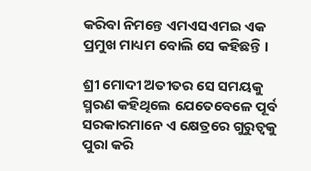କରିବା ନିମନ୍ତେ ଏମଏସଏମଇ ଏକ ପ୍ରମୁଖ ମାଧ୍ୟମ ବୋଲି ସେ କହିଛନ୍ତି ।

ଶ୍ରୀ ମୋଦୀ ଅତୀତର ସେ ସମୟକୁ ସ୍ମରଣ କହିଥିଲେ ଯେତେବେଳେ ପୂର୍ବ ସରକାରମାନେ ଏ କ୍ଷେତ୍ରରେ ଗୁରୁତ୍ୱକୁ ପୁରା କରି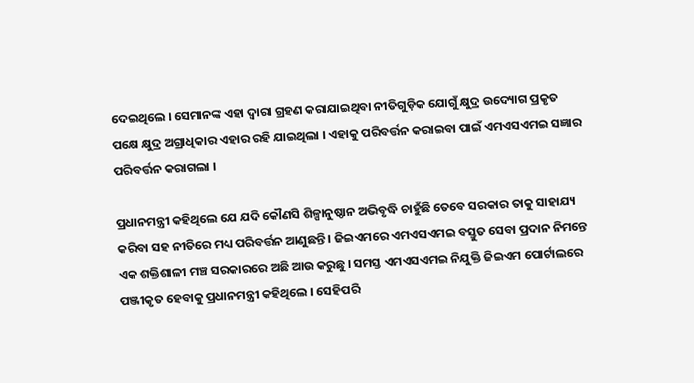ଦେଇଥିଲେ । ସେମାନଙ୍କ ଏହା ଦ୍ୱାରା ଗ୍ରହଣ କରାଯାଇଥିବା ନୀତିଗୁଡ଼ିକ ଯୋଗୁଁ କ୍ଷୁଦ୍ର ଉଦ୍ୟୋଗ ପ୍ରକୃତ ପକ୍ଷେ କ୍ଷୁଦ୍ର ଅଗ୍ରାଧିକାର ଏହାର ରହି ଯାଇଥିଲା । ଏହାକୁ ପରିବର୍ତ୍ତନ କରାଇବା ପାଇଁ ଏମଏସଏମଇ ସଜ୍ଞାର ପରିବର୍ତ୍ତନ କରାଗଲା ।

ପ୍ରଧାନମନ୍ତ୍ରୀ କହିଥିଲେ ଯେ ଯଦି କୌଣସି ଶିଳ୍ପାନୁଷ୍ଠାନ ଅଭିବୃଦ୍ଧି ଚାହୁଁଛି ତେବେ ସରକାର ତାକୁ ସାହାଯ୍ୟ କରିବା ସହ ନୀତିରେ ମଧ୍ୟ ପରିବର୍ତ୍ତନ ଆଣୁଛନ୍ତି । ଜିଇଏମରେ ଏମଏସଏମଇ ବସ୍ତୁତ ସେବା ପ୍ରଦାନ ନିମନ୍ତେ ଏକ ଶକ୍ତିଶାଳୀ ମଞ୍ଚ ସରକାରରେ ଅଛି ଆଉ କରୁଛୁ । ସମସ୍ତ ଏମଏସଏମଇ ନିଯୁକ୍ତି ଜିଇଏମ ପୋର୍ଟାଲରେ ପଞ୍ଜୀକୃତ ହେବାକୁ ପ୍ରଧାନମନ୍ତ୍ରୀ କହିଥିଲେ । ସେହିପରି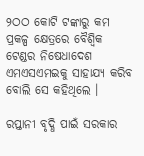୨ଠଠ କୋଟି ଟଙ୍କାରୁ କମ ପ୍ରକଳ୍ପ କ୍ଷେତ୍ରରେ ବୈଶ୍ୱିକ ଟେଣ୍ଡର ନିଷେଧାଦେଶ ଏମଏସଏମଇକୁ ସାହାଯ୍ୟ କରିବ ବୋଲି ସେ କହିଥିଲେ ।

ରପ୍ତାନୀ ବୃଦ୍ଧି ପାଇଁ ସରକାର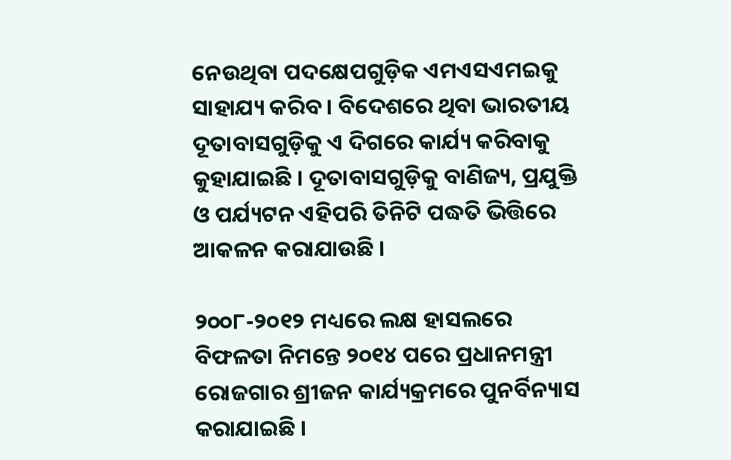ନେଉଥିବା ପଦକ୍ଷେପଗୁଡ଼ିକ ଏମଏସଏମଇକୁ ସାହାଯ୍ୟ କରିବ । ବିଦେଶରେ ଥିବା ଭାରତୀୟ ଦୂତାବାସଗୁଡ଼ିକୁ ଏ ଦିଗରେ କାର୍ଯ୍ୟ କରିବାକୁ କୁହାଯାଇଛି । ଦୂତାବାସଗୁଡ଼ିକୁ ବାଣିଜ୍ୟ, ପ୍ରଯୁକ୍ତି ଓ ପର୍ଯ୍ୟଟନ ଏହିପରି ତିନିଟି ପଦ୍ଧତି ଭିତ୍ତିରେ ଆକଳନ କରାଯାଉଛି ।

୨୦୦୮-୨୦୧୨ ମଧ୍ୟରେ ଲକ୍ଷ ହାସଲରେ ବିଫଳତା ନିମନ୍ତେ ୨୦୧୪ ପରେ ପ୍ରଧାନମନ୍ତ୍ରୀ ରୋଜଗାର ଶ୍ରୀଜନ କାର୍ଯ୍ୟକ୍ରମରେ ପୁନର୍ବିନ୍ୟାସ କରାଯାଇଛି ।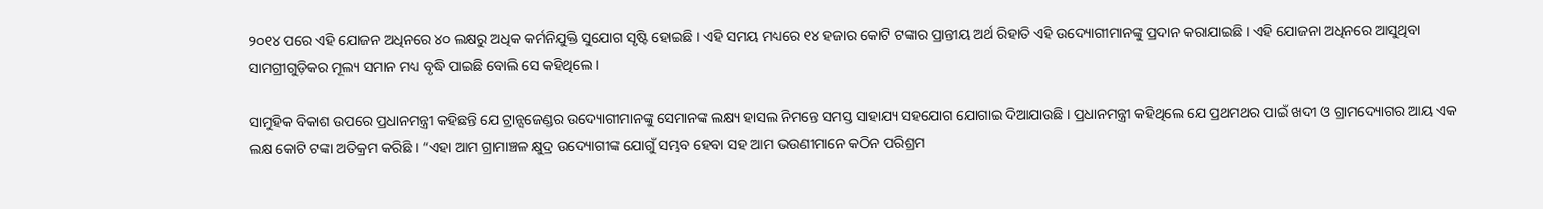୨୦୧୪ ପରେ ଏହି ଯୋଜନ ଅଧିନରେ ୪୦ ଲକ୍ଷରୁ ଅଧିକ କର୍ମନିଯୁକ୍ତି ସୁଯୋଗ ସୃଷ୍ଟି ହୋଇଛି । ଏହି ସମୟ ମଧ୍ୟରେ ୧୪ ହଜାର କୋଟି ଟଙ୍କାର ପ୍ରାନ୍ତୀୟ ଅର୍ଥ ରିହାତି ଏହି ଉଦ୍ୟୋଗୀମାନଙ୍କୁ ପ୍ରଦାନ କରାଯାଇଛି । ଏହି ଯୋଜନା ଅଧିନରେ ଆସୁଥିବା ସାମଗ୍ରୀଗୁଡ଼ିକର ମୂଲ୍ୟ ସମାନ ମଧ୍ୟ ବୃଦ୍ଧି ପାଇଛି ବୋଲି ସେ କହିଥିଲେ ।

ସାମୁହିକ ବିକାଶ ଉପରେ ପ୍ରଧାନମନ୍ତ୍ରୀ କହିଛନ୍ତି ଯେ ଟ୍ରାନ୍ସଜେଣ୍ଡର ଉଦ୍ୟୋଗୀମାନଙ୍କୁ ସେମାନଙ୍କ ଲକ୍ଷ୍ୟ ହାସଲ ନିମନ୍ତେ ସମସ୍ତ ସାହାଯ୍ୟ ସହଯୋଗ ଯୋଗାଇ ଦିଆଯାଉଛି । ପ୍ରଧାନମନ୍ତ୍ରୀ କହିଥିଲେ ଯେ ପ୍ରଥମଥର ପାଇଁ ଖଦୀ ଓ ଗ୍ରାମଦ୍ୟୋଗର ଆୟ ଏକ ଲକ୍ଷ କୋଟି ଟଙ୍କା ଅତିକ୍ରମ କରିଛି । “ଏହା ଆମ ଗ୍ରାମାଞ୍ଚଳ କ୍ଷୁଦ୍ର ଉଦ୍ୟୋଗୀଙ୍କ ଯୋଗୁଁ ସମ୍ଭବ ହେବା ସହ ଆମ ଭଉଣୀମାନେ କଠିନ ପରିଶ୍ରମ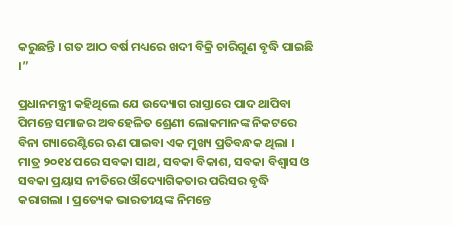କରୁଛନ୍ତି । ଗତ ଆଠ ବର୍ଷ ମଧ୍ୟରେ ଖଦୀ ବିକ୍ରି ଚାରିଗୁଣ ବୃଦ୍ଧି ପାଇଛି ।”

ପ୍ରଧାନମନ୍ତ୍ରୀ କହିଥିଲେ ଯେ ଉଦ୍ୟୋଗ ରାସ୍ତାରେ ପାଦ ଥାପିବା ପିମନ୍ତେ ସମାଜର ଅବହେଳିତ ଶ୍ରେଣୀ ଲୋକମାନଙ୍କ ନିକଟରେ ବିନା ଗ୍ୟାରେଣ୍ଟିରେ ଋଣ ପାଇବା ଏକ ମୁଖ୍ୟ ପ୍ରତିବନ୍ଧକ ଥିଲା । ମାତ୍ର ୨୦୧୪ ପରେ ସବକା ସାଥ, ସବକା ବିକାଶ, ସବକା ବିଶ୍ୱାସ ଓ ସବକା ପ୍ରୟାସ ନୀତିରେ ଔଦ୍ୟୋଗିକତାର ପରିସର ବୃଦ୍ଧି କରାଗଲା । ପ୍ରତ୍ୟେକ ଭାରତୀୟଙ୍କ ନିମନ୍ତେ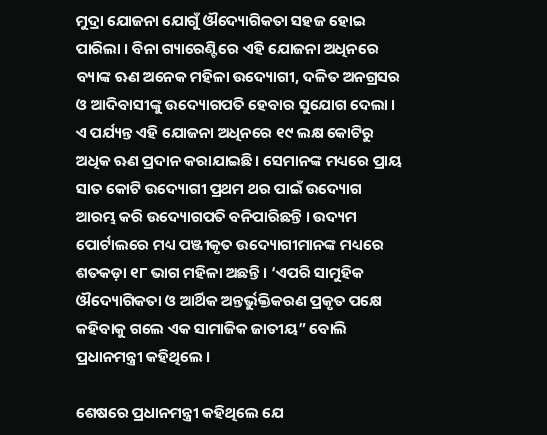ମୁଦ୍ରା ଯୋଜନା ଯୋଗୁଁ ଔଦ୍ୟୋଗିକତା ସହଜ ହୋଇ ପାରିଲା । ବିନା ଗ୍ୟାରେଣ୍ଟିରେ ଏହି ଯୋଜନା ଅଧିନରେ ବ୍ୟାଙ୍କ ଋଣ ଅନେକ ମହିଳା ଉଦ୍ୟୋଗୀ, ଦଳିତ ଅନଗ୍ରସର ଓ ଆଦିବାସୀଙ୍କୁ ଉଦ୍ୟୋଗପତି ହେବାର ସୁଯୋଗ ଦେଲା । ଏ ପର୍ଯ୍ୟନ୍ତ ଏହି ଯୋଜନା ଅଧିନରେ ୧୯ ଲକ୍ଷ କୋଟିରୁ ଅଧିକ ଋଣ ପ୍ରଦାନ କରାଯାଇଛି। ସେମାନଙ୍କ ମଧ୍ୟରେ ପ୍ରାୟ ସାତ କୋଟି ଉଦ୍ୟୋଗୀ ପ୍ରଥମ ଥର ପାଇଁ ଉଦ୍ୟୋଗ ଆରମ୍ଭ କରି ଉଦ୍ୟୋଗପତି ବନିପାରିଛନ୍ତି । ଉଦ୍ୟମ ପୋର୍ଟାଲରେ ମଧ୍ୟ ପଞ୍ଜୀକୃତ ଉଦ୍ୟୋଗୀମାନଙ୍କ ମଧ୍ୟରେ ଶତକଡ଼ା ୧୮ ଭାଗ ମହିଳା ଅଛନ୍ତି । ‘ଏପରି ସାମୁହିକ ଔଦ୍ୟୋଗିକତା ଓ ଆର୍ଥିକ ଅନ୍ତର୍ଭୁକ୍ତିକରଣ ପ୍ରକୃତ ପକ୍ଷେ କହିବାକୁ ଗଲେ ଏକ ସାମାଜିକ ଜାତୀୟ” ବୋଲି ପ୍ରଧାନମନ୍ତ୍ରୀ କହିଥିଲେ ।

ଶେଷରେ ପ୍ରଧାନମନ୍ତ୍ରୀ କହିଥିଲେ ଯେ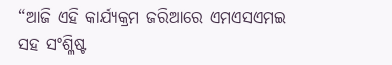“ଆଜି ଏହି କାର୍ଯ୍ୟକ୍ରମ ଜରିଆରେ ଏମଏସଏମଇ ସହ ସଂଶ୍ଳିଷ୍ଟ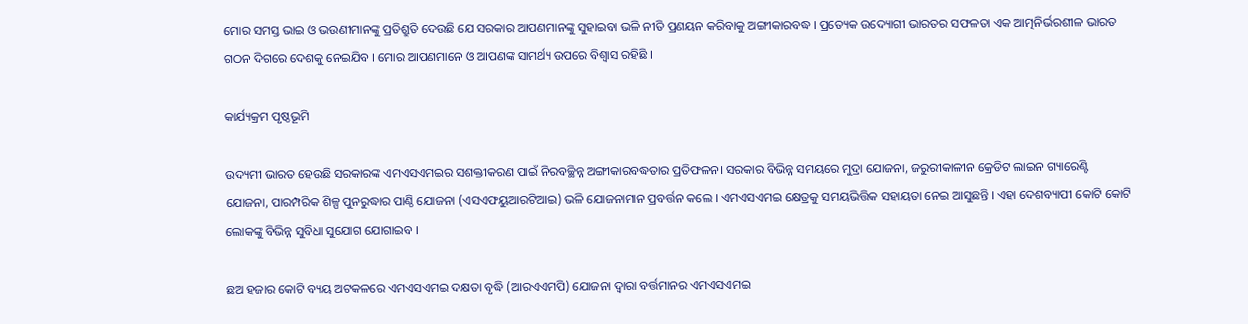ମୋର ସମସ୍ତ ଭାଇ ଓ ଭଉଣୀମାନଙ୍କୁ ପ୍ରତିଶ୍ରୁତି ଦେଉଛି ଯେ ସରକାର ଆପଣମାନଙ୍କୁ ସୁହାଇବା ଭଳି ନୀତି ପ୍ରଣୟନ କରିବାକୁ ଅଙ୍ଗୀକାରବଦ୍ଧ । ପ୍ରତ୍ୟେକ ଉଦ୍ୟୋଗୀ ଭାରତର ସଫଳତା ଏକ ଆତ୍ମନିର୍ଭରଶୀଳ ଭାରତ ଗଠନ ଦିଗରେ ଦେଶକୁ ନେଇଯିବ । ମୋର ଆପଣମାନେ ଓ ଆପଣଙ୍କ ସାମର୍ଥ୍ୟ ଉପରେ ବିଶ୍ୱାସ ରହିଛି ।

କାର୍ଯ୍ୟକ୍ରମ ପୃଷ୍ଠଭୂମି

ଉଦ୍ୟମୀ ଭାରତ ହେଉଛି ସରକାରଙ୍କ ଏମଏସଏମଇର ସଶକ୍ତୀକରଣ ପାଇଁ ନିରବଚ୍ଛିନ୍ନ ଅଙ୍ଗୀକାରବଦ୍ଧତାର ପ୍ରତିଫଳନ। ସରକାର ବିଭିନ୍ନ ସମୟରେ ମୁଦ୍ରା ଯୋଜନା, ଜରୁରୀକାଳୀନ କ୍ରେଡିଟ ଲାଇନ ଗ୍ୟାରେଣ୍ଟି ଯୋଜନା, ପାରମ୍ପରିକ ଶିଳ୍ପ ପୁନରୁଦ୍ଧାର ପାଣ୍ଠି ଯୋଜନା (ଏସଏଫୟୁଆରଟିଆଇ) ଭଳି ଯୋଜନାମାନ ପ୍ରବର୍ତ୍ତନ କଲେ । ଏମଏସଏମଇ କ୍ଷେତ୍ରକୁ ସମୟଭିତ୍ତିକ ସହାୟତା ନେଇ ଆସୁଛନ୍ତି । ଏହା ଦେଶବ୍ୟାପୀ କୋଟି କୋଟି ଲୋକଙ୍କୁ ବିଭିନ୍ନ ସୁବିଧା ସୁଯୋଗ ଯୋଗାଇବ ।

ଛଅ ହଜାର କୋଟି ବ୍ୟୟ ଅଟକଳରେ ଏମଏସଏମଇ ଦକ୍ଷତା ବୃଦ୍ଧି (ଆରଏଏମପି) ଯୋଜନା ଦ୍ୱାରା ବର୍ତ୍ତମାନର ଏମଏସଏମଇ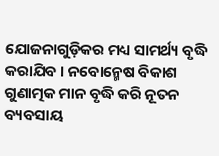ଯୋଜନାଗୁଡ଼ିକର ମଧ୍ୟ ସାମର୍ଥ୍ୟ ବୃଦ୍ଧି କରାଯିବ । ନବୋନ୍ମେଷ ବିକାଶ ଗୁଣାତ୍ମକ ମାନ ବୃଦ୍ଧି କରି ନୂତନ ବ୍ୟବସାୟ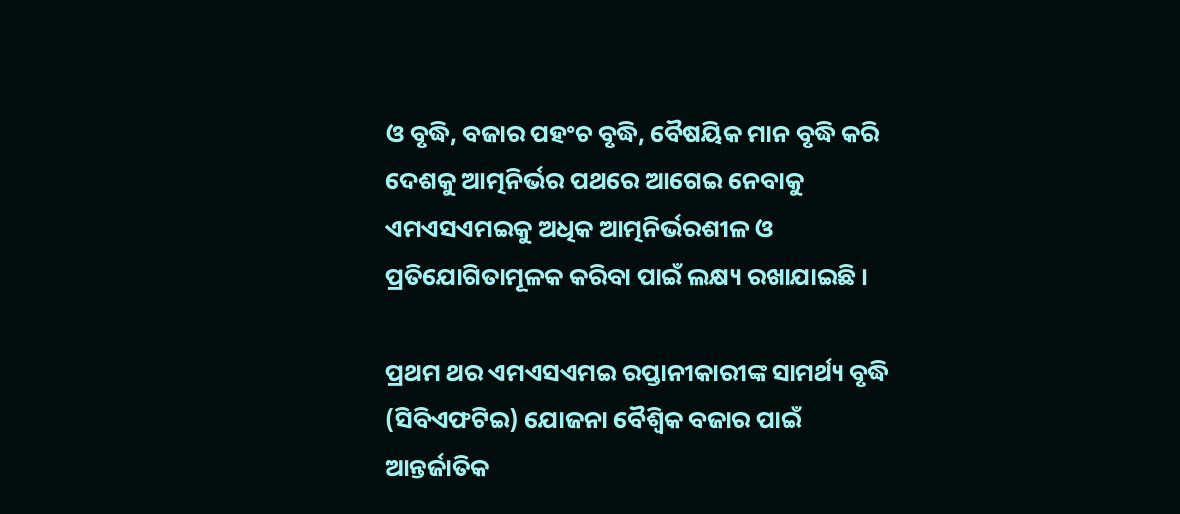ଓ ବୃଦ୍ଧି, ବଜାର ପହଂଚ ବୃଦ୍ଧି, ବୈଷୟିକ ମାନ ବୃଦ୍ଧି କରି ଦେଶକୁ ଆତ୍ମନିର୍ଭର ପଥରେ ଆଗେଇ ନେବାକୁ ଏମଏସଏମଇକୁ ଅଧିକ ଆତ୍ମନିର୍ଭରଶୀଳ ଓ ପ୍ରତିଯୋଗିତାମୂଳକ କରିବା ପାଇଁ ଲକ୍ଷ୍ୟ ରଖାଯାଇଛି ।

ପ୍ରଥମ ଥର ଏମଏସଏମଇ ରପ୍ତାନୀକାରୀଙ୍କ ସାମର୍ଥ୍ୟ ବୃଦ୍ଧି (ସିବିଏଫଟିଇ) ଯୋଜନା ବୈଶ୍ୱିକ ବଜାର ପାଇଁ ଆନ୍ତର୍ଜାତିକ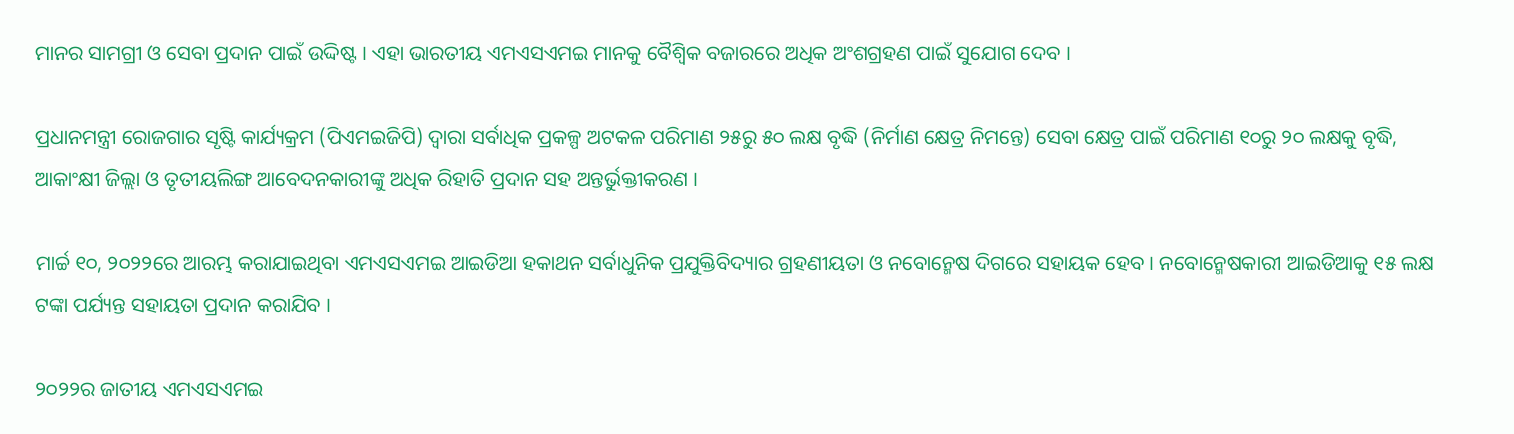ମାନର ସାମଗ୍ରୀ ଓ ସେବା ପ୍ରଦାନ ପାଇଁ ଉଦ୍ଦିଷ୍ଟ । ଏହା ଭାରତୀୟ ଏମଏସଏମଇ ମାନକୁ ବୈଶ୍ୱିକ ବଜାରରେ ଅଧିକ ଅଂଶଗ୍ରହଣ ପାଇଁ ସୁଯୋଗ ଦେବ ।

ପ୍ରଧାନମନ୍ତ୍ରୀ ରୋଜଗାର ସୃଷ୍ଟି କାର୍ଯ୍ୟକ୍ରମ (ପିଏମଇଜିପି) ଦ୍ୱାରା ସର୍ବାଧିକ ପ୍ରକଳ୍ପ ଅଟକଳ ପରିମାଣ ୨୫ରୁ ୫୦ ଲକ୍ଷ ବୃଦ୍ଧି (ନିର୍ମାଣ କ୍ଷେତ୍ର ନିମନ୍ତେ) ସେବା କ୍ଷେତ୍ର ପାଇଁ ପରିମାଣ ୧୦ରୁ ୨୦ ଲକ୍ଷକୁ ବୃଦ୍ଧି, ଆକାଂକ୍ଷୀ ଜିଲ୍ଲା ଓ ତୃତୀୟଲିଙ୍ଗ ଆବେଦନକାରୀଙ୍କୁ ଅଧିକ ରିହାତି ପ୍ରଦାନ ସହ ଅନ୍ତର୍ଭୁକ୍ତୀକରଣ ।

ମାର୍ଚ୍ଚ ୧୦, ୨୦୨୨ରେ ଆରମ୍ଭ କରାଯାଇଥିବା ଏମଏସଏମଇ ଆଇଡିଆ ହକାଥନ ସର୍ବାଧୁନିକ ପ୍ରଯୁକ୍ତିବିଦ୍ୟାର ଗ୍ରହଣୀୟତା ଓ ନବୋନ୍ମେଷ ଦିଗରେ ସହାୟକ ହେବ । ନବୋନ୍ମେଷକାରୀ ଆଇଡିଆକୁ ୧୫ ଲକ୍ଷ ଟଙ୍କା ପର୍ଯ୍ୟନ୍ତ ସହାୟତା ପ୍ରଦାନ କରାଯିବ ।

୨୦୨୨ର ଜାତୀୟ ଏମଏସଏମଇ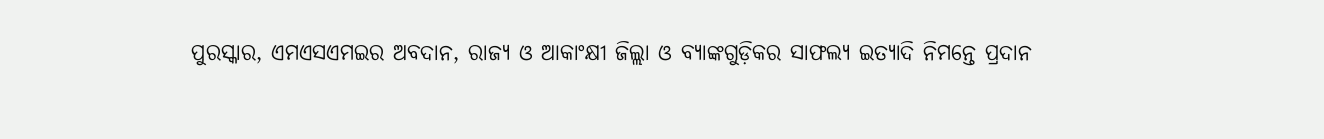ପୁରସ୍କାର, ଏମଏସଏମଇର ଅବଦାନ, ରାଜ୍ୟ ଓ ଆକାଂକ୍ଷୀ ଜିଲ୍ଲା ଓ ବ୍ୟାଙ୍କଗୁଡ଼ିକର ସାଫଲ୍ୟ ଇତ୍ୟାଦି ନିମନ୍ତେ ପ୍ରଦାନ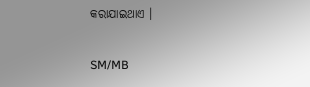କରାଯାଇଥାଏ ।

SM/MB